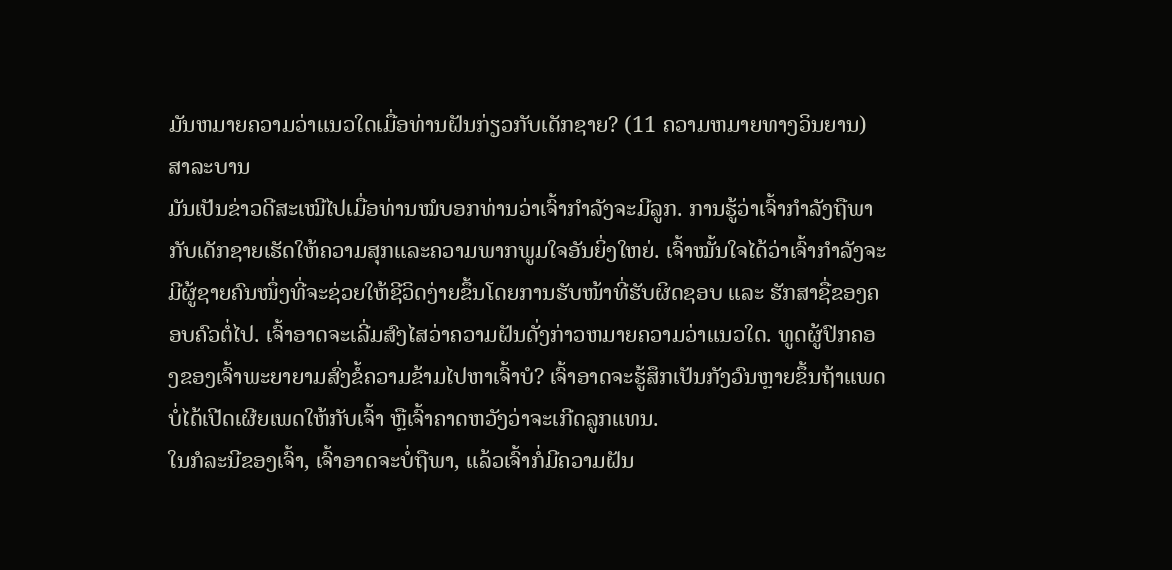ມັນຫມາຍຄວາມວ່າແນວໃດເມື່ອທ່ານຝັນກ່ຽວກັບເດັກຊາຍ? (11 ຄວາມຫມາຍທາງວິນຍານ)
ສາລະບານ
ມັນເປັນຂ່າວດີສະເໝີໄປເມື່ອທ່ານໝໍບອກທ່ານວ່າເຈົ້າກຳລັງຈະມີລູກ. ການຮູ້ວ່າເຈົ້າກໍາລັງຖືພາກັບເດັກຊາຍເຮັດໃຫ້ຄວາມສຸກແລະຄວາມພາກພູມໃຈອັນຍິ່ງໃຫຍ່. ເຈົ້າໝັ້ນໃຈໄດ້ວ່າເຈົ້າກຳລັງຈະມີຜູ້ຊາຍຄົນໜຶ່ງທີ່ຈະຊ່ວຍໃຫ້ຊີວິດງ່າຍຂຶ້ນໂດຍການຮັບໜ້າທີ່ຮັບຜິດຊອບ ແລະ ຮັກສາຊື່ຂອງຄອບຄົວຕໍ່ໄປ. ເຈົ້າອາດຈະເລີ່ມສົງໄສວ່າຄວາມຝັນດັ່ງກ່າວຫມາຍຄວາມວ່າແນວໃດ. ທູດຜູ້ປົກຄອງຂອງເຈົ້າພະຍາຍາມສົ່ງຂໍ້ຄວາມຂ້າມໄປຫາເຈົ້າບໍ? ເຈົ້າອາດຈະຮູ້ສຶກເປັນກັງວົນຫຼາຍຂຶ້ນຖ້າແພດບໍ່ໄດ້ເປີດເຜີຍເພດໃຫ້ກັບເຈົ້າ ຫຼືເຈົ້າຄາດຫວັງວ່າຈະເກີດລູກແທນ.
ໃນກໍລະນີຂອງເຈົ້າ, ເຈົ້າອາດຈະບໍ່ຖືພາ, ແລ້ວເຈົ້າກໍ່ມີຄວາມຝັນ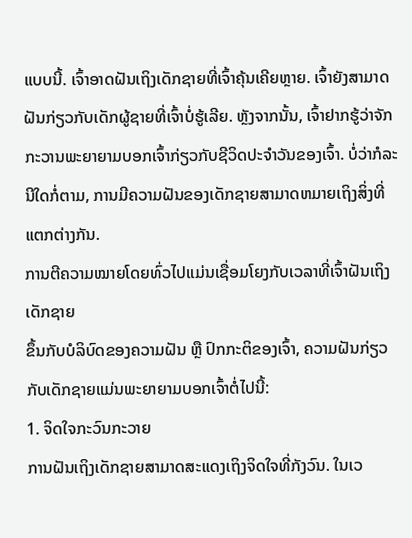ແບບນີ້. ເຈົ້າອາດຝັນເຖິງເດັກຊາຍທີ່ເຈົ້າຄຸ້ນເຄີຍຫຼາຍ. ເຈົ້າຍັງສາມາດຝັນກ່ຽວກັບເດັກຜູ້ຊາຍທີ່ເຈົ້າບໍ່ຮູ້ເລີຍ. ຫຼັງຈາກນັ້ນ, ເຈົ້າຢາກຮູ້ວ່າຈັກກະວານພະຍາຍາມບອກເຈົ້າກ່ຽວກັບຊີວິດປະຈໍາວັນຂອງເຈົ້າ. ບໍ່ວ່າກໍລະນີໃດກໍ່ຕາມ, ການມີຄວາມຝັນຂອງເດັກຊາຍສາມາດຫມາຍເຖິງສິ່ງທີ່ແຕກຕ່າງກັນ.
ການຕີຄວາມໝາຍໂດຍທົ່ວໄປແມ່ນເຊື່ອມໂຍງກັບເວລາທີ່ເຈົ້າຝັນເຖິງເດັກຊາຍ
ຂຶ້ນກັບບໍລິບົດຂອງຄວາມຝັນ ຫຼື ປົກກະຕິຂອງເຈົ້າ, ຄວາມຝັນກ່ຽວກັບເດັກຊາຍແມ່ນພະຍາຍາມບອກເຈົ້າຕໍ່ໄປນີ້:
1. ຈິດໃຈກະວົນກະວາຍ
ການຝັນເຖິງເດັກຊາຍສາມາດສະແດງເຖິງຈິດໃຈທີ່ກັງວົນ. ໃນເວ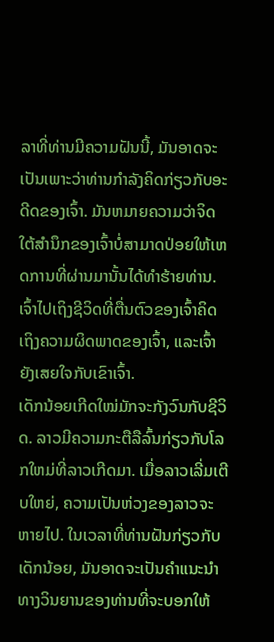ລາທີ່ທ່ານມີຄວາມຝັນນີ້, ມັນອາດຈະເປັນເພາະວ່າທ່ານກໍາລັງຄິດກ່ຽວກັບອະດີດຂອງເຈົ້າ. ມັນຫມາຍຄວາມວ່າຈິດໃຕ້ສໍານຶກຂອງເຈົ້າບໍ່ສາມາດປ່ອຍໃຫ້ເຫດການທີ່ຜ່ານມານັ້ນໄດ້ທໍາຮ້າຍທ່ານ. ເຈົ້າໄປເຖິງຊີວິດທີ່ຕື່ນຕົວຂອງເຈົ້າຄິດເຖິງຄວາມຜິດພາດຂອງເຈົ້າ, ແລະເຈົ້າຍັງເສຍໃຈກັບເຂົາເຈົ້າ.
ເດັກນ້ອຍເກີດໃໝ່ມັກຈະກັງວົນກັບຊີວິດ. ລາວມີຄວາມກະຕືລືລົ້ນກ່ຽວກັບໂລກໃຫມ່ທີ່ລາວເກີດມາ. ເມື່ອລາວເລີ່ມເຕີບໃຫຍ່, ຄວາມເປັນຫ່ວງຂອງລາວຈະຫາຍໄປ. ໃນເວລາທີ່ທ່ານຝັນກ່ຽວກັບເດັກນ້ອຍ, ມັນອາດຈະເປັນຄໍາແນະນໍາທາງວິນຍານຂອງທ່ານທີ່ຈະບອກໃຫ້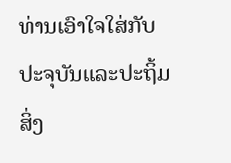ທ່ານເອົາໃຈໃສ່ກັບປະຈຸບັນແລະປະຖິ້ມສິ່ງ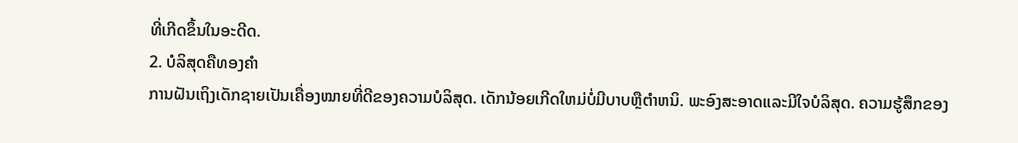ທີ່ເກີດຂຶ້ນໃນອະດີດ.
2. ບໍລິສຸດຄືທອງຄຳ
ການຝັນເຖິງເດັກຊາຍເປັນເຄື່ອງໝາຍທີ່ດີຂອງຄວາມບໍລິສຸດ. ເດັກນ້ອຍເກີດໃຫມ່ບໍ່ມີບາບຫຼືຕໍາຫນິ. ພະອົງສະອາດແລະມີໃຈບໍລິສຸດ. ຄວາມຮູ້ສຶກຂອງ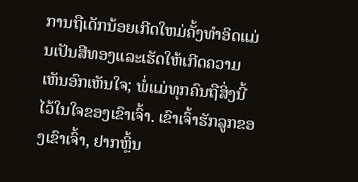ການຖືເດັກນ້ອຍເກີດໃຫມ່ຄັ້ງທໍາອິດແມ່ນເປັນສີທອງແລະເຮັດໃຫ້ເກີດຄວາມເຫັນອົກເຫັນໃຈ; ພໍ່ແມ່ທຸກຄົນຖືສິ່ງນີ້ໄວ້ໃນໃຈຂອງເຂົາເຈົ້າ. ເຂົາເຈົ້າຮັກລູກຂອງເຂົາເຈົ້າ, ຢາກຫຼິ້ນ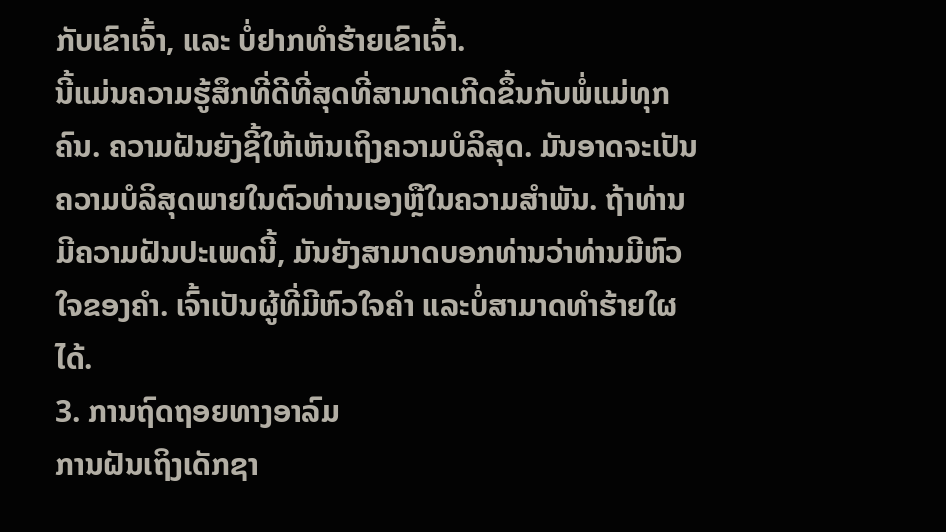ກັບເຂົາເຈົ້າ, ແລະ ບໍ່ຢາກທໍາຮ້າຍເຂົາເຈົ້າ.
ນີ້ແມ່ນຄວາມຮູ້ສຶກທີ່ດີທີ່ສຸດທີ່ສາມາດເກີດຂຶ້ນກັບພໍ່ແມ່ທຸກຄົນ. ຄວາມຝັນຍັງຊີ້ໃຫ້ເຫັນເຖິງຄວາມບໍລິສຸດ. ມັນອາດຈະເປັນຄວາມບໍລິສຸດພາຍໃນຕົວທ່ານເອງຫຼືໃນຄວາມສໍາພັນ. ຖ້າທ່ານມີຄວາມຝັນປະເພດນີ້, ມັນຍັງສາມາດບອກທ່ານວ່າທ່ານມີຫົວໃຈຂອງຄໍາ. ເຈົ້າເປັນຜູ້ທີ່ມີຫົວໃຈຄຳ ແລະບໍ່ສາມາດທຳຮ້າຍໃຜໄດ້.
3. ການຖົດຖອຍທາງອາລົມ
ການຝັນເຖິງເດັກຊາ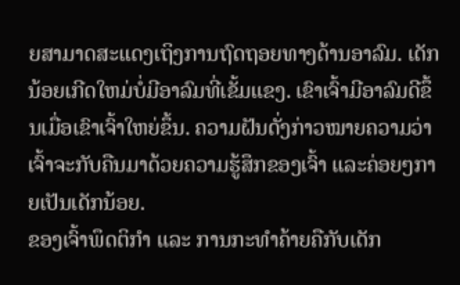ຍສາມາດສະແດງເຖິງການຖົດຖອຍທາງດ້ານອາລົມ. ເດັກນ້ອຍເກີດໃຫມ່ບໍ່ມີອາລົມທີ່ເຂັ້ມແຂງ. ເຂົາເຈົ້າມີອາລົມດີຂຶ້ນເມື່ອເຂົາເຈົ້າໃຫຍ່ຂຶ້ນ. ຄວາມຝັນດັ່ງກ່າວໝາຍຄວາມວ່າເຈົ້າຈະກັບຄືນມາດ້ວຍຄວາມຮູ້ສຶກຂອງເຈົ້າ ແລະຄ່ອຍໆກາຍເປັນເດັກນ້ອຍ.
ຂອງເຈົ້າພຶດຕິກຳ ແລະ ການກະທຳຄ້າຍຄືກັບເດັກ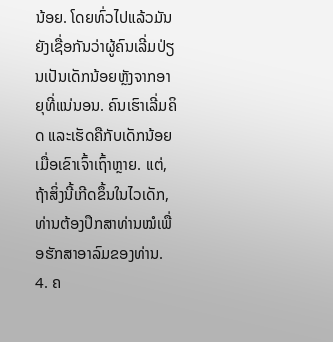ນ້ອຍ. ໂດຍທົ່ວໄປແລ້ວມັນຍັງເຊື່ອກັນວ່າຜູ້ຄົນເລີ່ມປ່ຽນເປັນເດັກນ້ອຍຫຼັງຈາກອາຍຸທີ່ແນ່ນອນ. ຄົນເຮົາເລີ່ມຄິດ ແລະເຮັດຄືກັບເດັກນ້ອຍເມື່ອເຂົາເຈົ້າເຖົ້າຫຼາຍ. ແຕ່, ຖ້າສິ່ງນີ້ເກີດຂຶ້ນໃນໄວເດັກ, ທ່ານຕ້ອງປຶກສາທ່ານໝໍເພື່ອຮັກສາອາລົມຂອງທ່ານ.
4. ຄ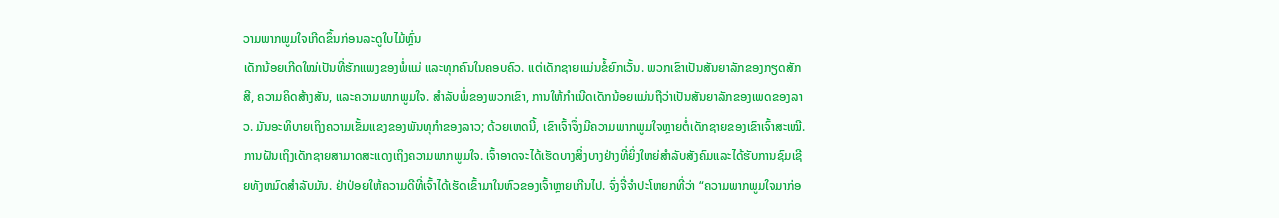ວາມພາກພູມໃຈເກີດຂຶ້ນກ່ອນລະດູໃບໄມ້ຫຼົ່ນ
ເດັກນ້ອຍເກີດໃໝ່ເປັນທີ່ຮັກແພງຂອງພໍ່ແມ່ ແລະທຸກຄົນໃນຄອບຄົວ. ແຕ່ເດັກຊາຍແມ່ນຂໍ້ຍົກເວັ້ນ. ພວກເຂົາເປັນສັນຍາລັກຂອງກຽດສັກສີ, ຄວາມຄິດສ້າງສັນ, ແລະຄວາມພາກພູມໃຈ. ສຳລັບພໍ່ຂອງພວກເຂົາ, ການໃຫ້ກຳເນີດເດັກນ້ອຍແມ່ນຖືວ່າເປັນສັນຍາລັກຂອງເພດຂອງລາວ. ມັນອະທິບາຍເຖິງຄວາມເຂັ້ມແຂງຂອງພັນທຸກໍາຂອງລາວ; ດ້ວຍເຫດນີ້, ເຂົາເຈົ້າຈຶ່ງມີຄວາມພາກພູມໃຈຫຼາຍຕໍ່ເດັກຊາຍຂອງເຂົາເຈົ້າສະເໝີ.
ການຝັນເຖິງເດັກຊາຍສາມາດສະແດງເຖິງຄວາມພາກພູມໃຈ. ເຈົ້າອາດຈະໄດ້ເຮັດບາງສິ່ງບາງຢ່າງທີ່ຍິ່ງໃຫຍ່ສໍາລັບສັງຄົມແລະໄດ້ຮັບການຊົມເຊີຍທັງຫມົດສໍາລັບມັນ. ຢ່າປ່ອຍໃຫ້ຄວາມດີທີ່ເຈົ້າໄດ້ເຮັດເຂົ້າມາໃນຫົວຂອງເຈົ້າຫຼາຍເກີນໄປ. ຈົ່ງຈື່ຈຳປະໂຫຍກທີ່ວ່າ “ຄວາມພາກພູມໃຈມາກ່ອ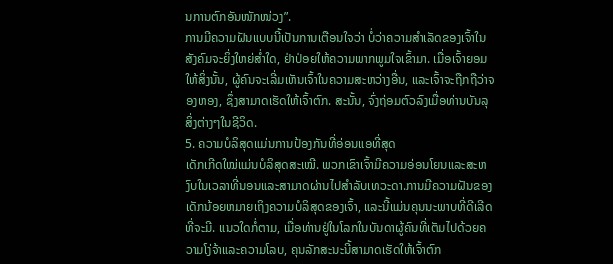ນການຕົກອັນໜັກໜ່ວງ”.
ການມີຄວາມຝັນແບບນີ້ເປັນການເຕືອນໃຈວ່າ ບໍ່ວ່າຄວາມສຳເລັດຂອງເຈົ້າໃນສັງຄົມຈະຍິ່ງໃຫຍ່ສໍ່າໃດ, ຢ່າປ່ອຍໃຫ້ຄວາມພາກພູມໃຈເຂົ້າມາ. ເມື່ອເຈົ້າຍອມໃຫ້ສິ່ງນັ້ນ, ຜູ້ຄົນຈະເລີ່ມເຫັນເຈົ້າໃນຄວາມສະຫວ່າງອື່ນ, ແລະເຈົ້າຈະຖືກຖືວ່າຈອງຫອງ, ຊຶ່ງສາມາດເຮັດໃຫ້ເຈົ້າຕົກ. ສະນັ້ນ, ຈົ່ງຖ່ອມຕົວລົງເມື່ອທ່ານບັນລຸສິ່ງຕ່າງໆໃນຊີວິດ.
5. ຄວາມບໍລິສຸດແມ່ນການປ້ອງກັນທີ່ອ່ອນແອທີ່ສຸດ
ເດັກເກີດໃໝ່ແມ່ນບໍລິສຸດສະເໝີ. ພວກເຂົາເຈົ້າມີຄວາມອ່ອນໂຍນແລະສະຫງົບໃນເວລາທີ່ນອນແລະສາມາດຜ່ານໄປສໍາລັບເທວະດາ.ການມີຄວາມຝັນຂອງເດັກນ້ອຍຫມາຍເຖິງຄວາມບໍລິສຸດຂອງເຈົ້າ, ແລະນີ້ແມ່ນຄຸນນະພາບທີ່ດີເລີດທີ່ຈະມີ. ແນວໃດກໍ່ຕາມ, ເມື່ອທ່ານຢູ່ໃນໂລກໃນບັນດາຜູ້ຄົນທີ່ເຕັມໄປດ້ວຍຄວາມໂງ່ຈ້າແລະຄວາມໂລບ, ຄຸນລັກສະນະນີ້ສາມາດເຮັດໃຫ້ເຈົ້າຕົກ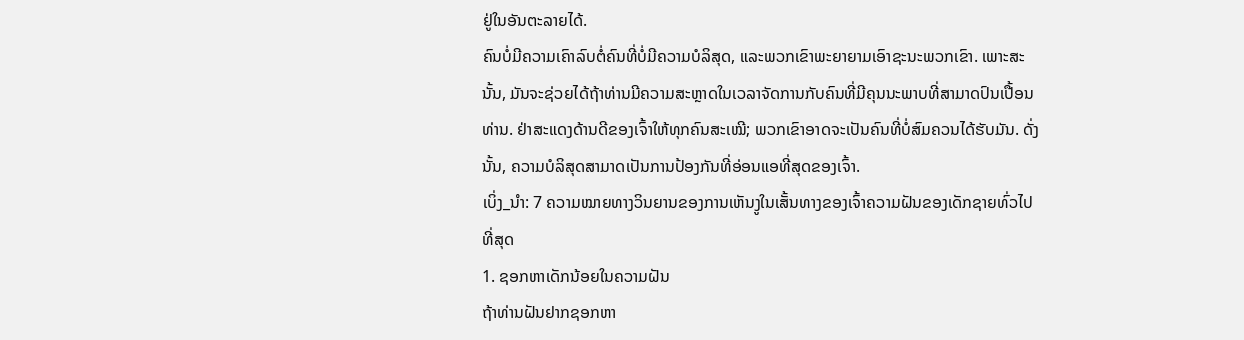ຢູ່ໃນອັນຕະລາຍໄດ້.
ຄົນບໍ່ມີຄວາມເຄົາລົບຕໍ່ຄົນທີ່ບໍ່ມີຄວາມບໍລິສຸດ, ແລະພວກເຂົາພະຍາຍາມເອົາຊະນະພວກເຂົາ. ເພາະສະນັ້ນ, ມັນຈະຊ່ວຍໄດ້ຖ້າທ່ານມີຄວາມສະຫຼາດໃນເວລາຈັດການກັບຄົນທີ່ມີຄຸນນະພາບທີ່ສາມາດປົນເປື້ອນທ່ານ. ຢ່າສະແດງດ້ານດີຂອງເຈົ້າໃຫ້ທຸກຄົນສະເໝີ; ພວກເຂົາອາດຈະເປັນຄົນທີ່ບໍ່ສົມຄວນໄດ້ຮັບມັນ. ດັ່ງນັ້ນ, ຄວາມບໍລິສຸດສາມາດເປັນການປ້ອງກັນທີ່ອ່ອນແອທີ່ສຸດຂອງເຈົ້າ.
ເບິ່ງ_ນຳ: 7 ຄວາມໝາຍທາງວິນຍານຂອງການເຫັນງູໃນເສັ້ນທາງຂອງເຈົ້າຄວາມຝັນຂອງເດັກຊາຍທົ່ວໄປທີ່ສຸດ
1. ຊອກຫາເດັກນ້ອຍໃນຄວາມຝັນ
ຖ້າທ່ານຝັນຢາກຊອກຫາ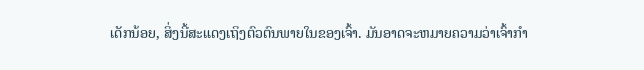ເດັກນ້ອຍ, ສິ່ງນີ້ສະແດງເຖິງຕົວຕົນພາຍໃນຂອງເຈົ້າ. ມັນອາດຈະຫມາຍຄວາມວ່າເຈົ້າກໍາ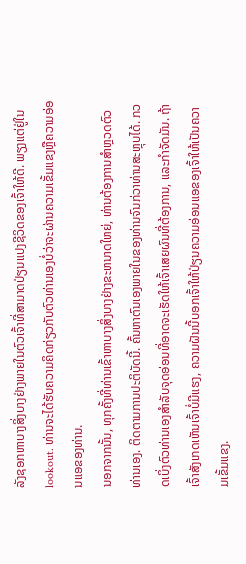ລັງຊອກຫາບາງສິ່ງບາງຢ່າງພາຍໃນຕົວເຈົ້າທີ່ສາມາດປ່ຽນແປງຊີວິດຂອງເຈົ້າໃຫ້ດີ. ພຽງແຕ່ຢູ່ໃນ lookout. ທ່ານຈະໄດ້ຮັບຄວາມຄິດກ່ຽວກັບຕົວທ່ານເອງບໍ່ວ່າຈະຜ່ານຄວາມເຂັ້ມແຂງຫຼືຄວາມອ່ອນແອຂອງທ່ານ.
ນອກຈາກນັ້ນ, ທຸກຄັ້ງທີ່ທ່ານເຂົ້າຫາບາງສິ່ງບາງຢ່າງຂະຫນາດໃຫຍ່, ທ່ານຕ້ອງການສໍາຫຼວດຕົວທ່ານເອງ. ຕິດຕາມການປະຕິບັດນີ້. ຄົ້ນຫາຕົນເອງພາຍໃນຂອງທ່ານຈົນກ່ວາທ່ານສະຫຼຸບໄດ້. ກວດເບິ່ງຕົວທ່ານເອງສໍາລັບຈຸດອ່ອນທີ່ອາດຈະເຮັດໃຫ້ເຈົ້າເສຍຜົນທີ່ຕ້ອງການ, ແລະກໍາຈັດມັນ. ຖ້າເຈົ້າສັງເກດເຫັນເຈົ້າບໍ່ມີແຮງ, ຄວາມຝັນນີ້ບອກເຈົ້າໃຫ້ປ່ຽນຄວາມອ່ອນແອຂອງເຈົ້າໃຫ້ເປັນຄວາມເຂັ້ມແຂງ.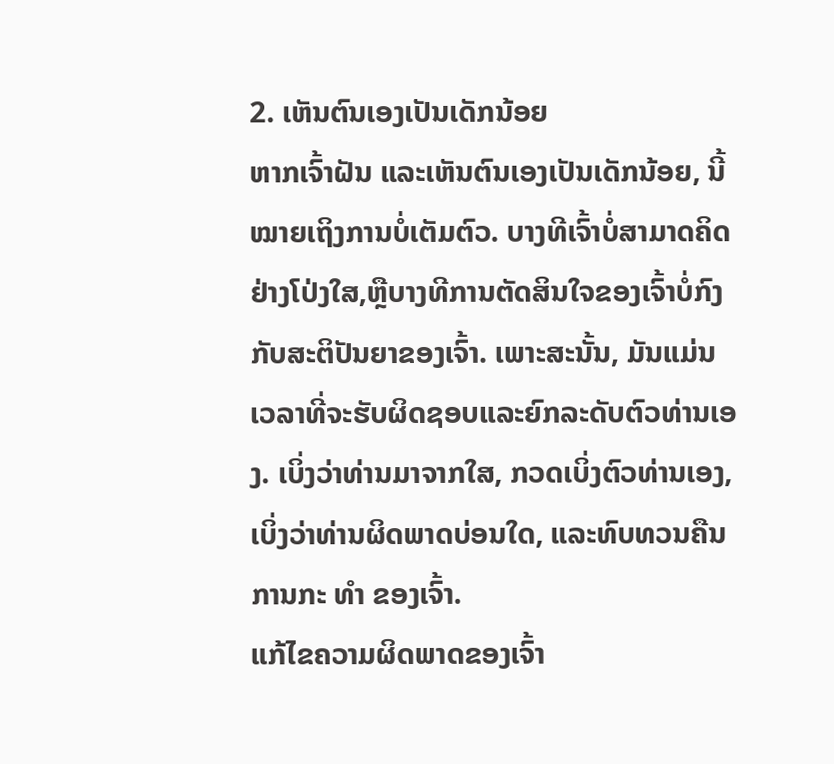2. ເຫັນຕົນເອງເປັນເດັກນ້ອຍ
ຫາກເຈົ້າຝັນ ແລະເຫັນຕົນເອງເປັນເດັກນ້ອຍ, ນີ້ໝາຍເຖິງການບໍ່ເຕັມຕົວ. ບາງທີເຈົ້າບໍ່ສາມາດຄິດຢ່າງໂປ່ງໃສ,ຫຼືບາງທີການຕັດສິນໃຈຂອງເຈົ້າບໍ່ກົງກັບສະຕິປັນຍາຂອງເຈົ້າ. ເພາະສະນັ້ນ, ມັນແມ່ນເວລາທີ່ຈະຮັບຜິດຊອບແລະຍົກລະດັບຕົວທ່ານເອງ. ເບິ່ງວ່າທ່ານມາຈາກໃສ, ກວດເບິ່ງຕົວທ່ານເອງ, ເບິ່ງວ່າທ່ານຜິດພາດບ່ອນໃດ, ແລະທົບທວນຄືນການກະ ທຳ ຂອງເຈົ້າ.
ແກ້ໄຂຄວາມຜິດພາດຂອງເຈົ້າ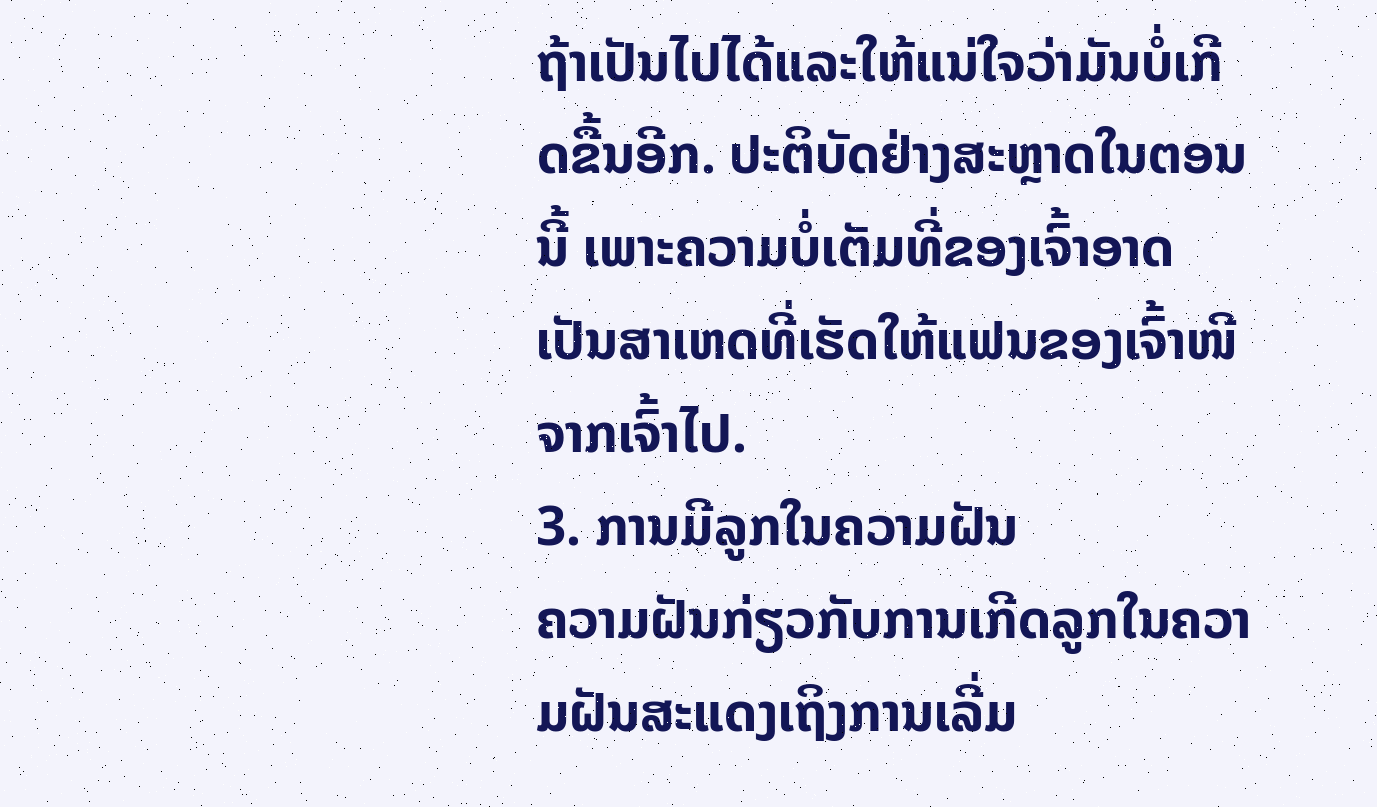ຖ້າເປັນໄປໄດ້ແລະໃຫ້ແນ່ໃຈວ່າມັນບໍ່ເກີດຂື້ນອີກ. ປະຕິບັດຢ່າງສະຫຼາດໃນຕອນນີ້ ເພາະຄວາມບໍ່ເຕັມທີ່ຂອງເຈົ້າອາດເປັນສາເຫດທີ່ເຮັດໃຫ້ແຟນຂອງເຈົ້າໜີຈາກເຈົ້າໄປ.
3. ການມີລູກໃນຄວາມຝັນ
ຄວາມຝັນກ່ຽວກັບການເກີດລູກໃນຄວາມຝັນສະແດງເຖິງການເລີ່ມ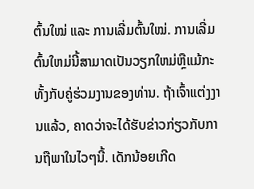ຕົ້ນໃໝ່ ແລະ ການເລີ່ມຕົ້ນໃໝ່. ການເລີ່ມຕົ້ນໃຫມ່ນີ້ສາມາດເປັນວຽກໃຫມ່ຫຼືແມ້ກະທັ້ງກັບຄູ່ຮ່ວມງານຂອງທ່ານ. ຖ້າເຈົ້າແຕ່ງງານແລ້ວ, ຄາດວ່າຈະໄດ້ຮັບຂ່າວກ່ຽວກັບການຖືພາໃນໄວໆນີ້. ເດັກນ້ອຍເກີດ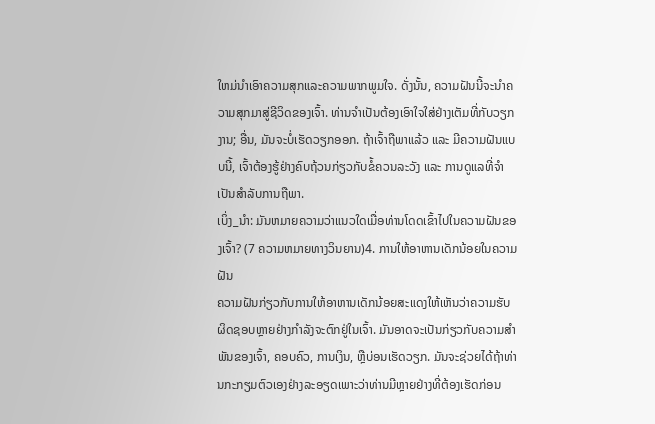ໃຫມ່ນໍາເອົາຄວາມສຸກແລະຄວາມພາກພູມໃຈ. ດັ່ງນັ້ນ, ຄວາມຝັນນີ້ຈະນໍາຄວາມສຸກມາສູ່ຊີວິດຂອງເຈົ້າ. ທ່ານຈໍາເປັນຕ້ອງເອົາໃຈໃສ່ຢ່າງເຕັມທີ່ກັບວຽກງານ; ອື່ນ, ມັນຈະບໍ່ເຮັດວຽກອອກ. ຖ້າເຈົ້າຖືພາແລ້ວ ແລະ ມີຄວາມຝັນແບບນີ້, ເຈົ້າຕ້ອງຮູ້ຢ່າງຄົບຖ້ວນກ່ຽວກັບຂໍ້ຄວນລະວັງ ແລະ ການດູແລທີ່ຈຳເປັນສຳລັບການຖືພາ.
ເບິ່ງ_ນຳ: ມັນຫມາຍຄວາມວ່າແນວໃດເມື່ອທ່ານໂດດເຂົ້າໄປໃນຄວາມຝັນຂອງເຈົ້າ? (7 ຄວາມຫມາຍທາງວິນຍານ)4. ການໃຫ້ອາຫານເດັກນ້ອຍໃນຄວາມຝັນ
ຄວາມຝັນກ່ຽວກັບການໃຫ້ອາຫານເດັກນ້ອຍສະແດງໃຫ້ເຫັນວ່າຄວາມຮັບຜິດຊອບຫຼາຍຢ່າງກໍາລັງຈະຕົກຢູ່ໃນເຈົ້າ. ມັນອາດຈະເປັນກ່ຽວກັບຄວາມສໍາພັນຂອງເຈົ້າ, ຄອບຄົວ, ການເງິນ, ຫຼືບ່ອນເຮັດວຽກ. ມັນຈະຊ່ວຍໄດ້ຖ້າທ່ານກະກຽມຕົວເອງຢ່າງລະອຽດເພາະວ່າທ່ານມີຫຼາຍຢ່າງທີ່ຕ້ອງເຮັດກ່ອນ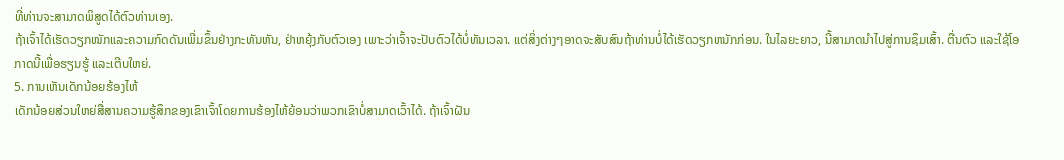ທີ່ທ່ານຈະສາມາດພິສູດໄດ້ຕົວທ່ານເອງ.
ຖ້າເຈົ້າໄດ້ເຮັດວຽກໜັກແລະຄວາມກົດດັນເພີ່ມຂຶ້ນຢ່າງກະທັນຫັນ, ຢ່າຫຍຸ້ງກັບຕົວເອງ ເພາະວ່າເຈົ້າຈະປັບຕົວໄດ້ບໍ່ທັນເວລາ. ແຕ່ສິ່ງຕ່າງໆອາດຈະສັບສົນຖ້າທ່ານບໍ່ໄດ້ເຮັດວຽກຫນັກກ່ອນ. ໃນໄລຍະຍາວ, ນີ້ສາມາດນໍາໄປສູ່ການຊຶມເສົ້າ. ຕື່ນຕົວ ແລະໃຊ້ໂອກາດນີ້ເພື່ອຮຽນຮູ້ ແລະເຕີບໃຫຍ່.
5. ການເຫັນເດັກນ້ອຍຮ້ອງໄຫ້
ເດັກນ້ອຍສ່ວນໃຫຍ່ສື່ສານຄວາມຮູ້ສຶກຂອງເຂົາເຈົ້າໂດຍການຮ້ອງໄຫ້ຍ້ອນວ່າພວກເຂົາບໍ່ສາມາດເວົ້າໄດ້. ຖ້າເຈົ້າຝັນ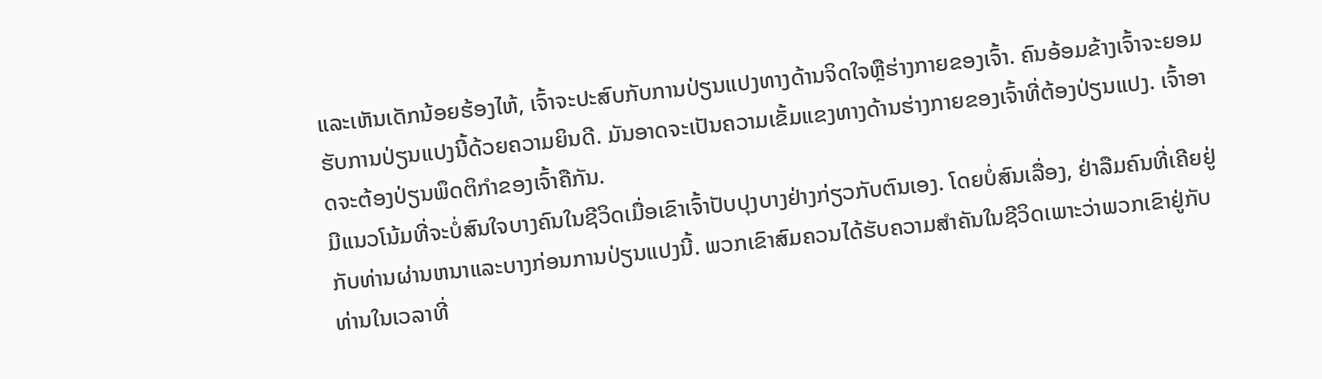ແລະເຫັນເດັກນ້ອຍຮ້ອງໄຫ້, ເຈົ້າຈະປະສົບກັບການປ່ຽນແປງທາງດ້ານຈິດໃຈຫຼືຮ່າງກາຍຂອງເຈົ້າ. ຄົນອ້ອມຂ້າງເຈົ້າຈະຍອມຮັບການປ່ຽນແປງນີ້ດ້ວຍຄວາມຍິນດີ. ມັນອາດຈະເປັນຄວາມເຂັ້ມແຂງທາງດ້ານຮ່າງກາຍຂອງເຈົ້າທີ່ຕ້ອງປ່ຽນແປງ. ເຈົ້າອາດຈະຕ້ອງປ່ຽນພຶດຕິກຳຂອງເຈົ້າຄືກັນ.
ມີແນວໂນ້ມທີ່ຈະບໍ່ສົນໃຈບາງຄົນໃນຊີວິດເມື່ອເຂົາເຈົ້າປັບປຸງບາງຢ່າງກ່ຽວກັບຕົນເອງ. ໂດຍບໍ່ສົນເລື່ອງ, ຢ່າລືມຄົນທີ່ເຄີຍຢູ່ກັບທ່ານຜ່ານຫນາແລະບາງກ່ອນການປ່ຽນແປງນີ້. ພວກເຂົາສົມຄວນໄດ້ຮັບຄວາມສໍາຄັນໃນຊີວິດເພາະວ່າພວກເຂົາຢູ່ກັບທ່ານໃນເວລາທີ່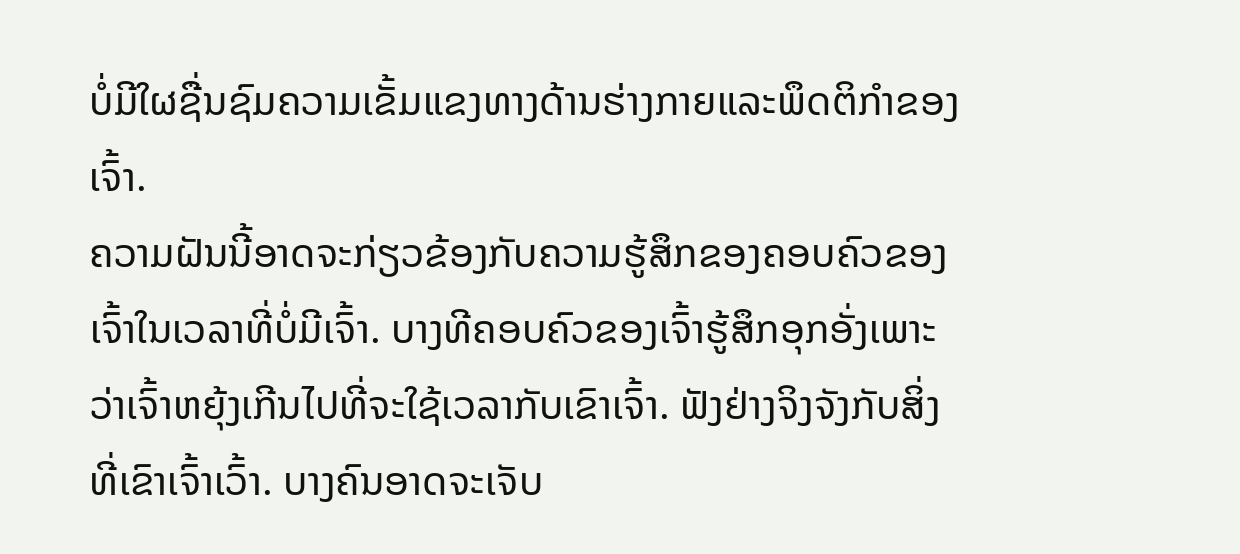ບໍ່ມີໃຜຊື່ນຊົມຄວາມເຂັ້ມແຂງທາງດ້ານຮ່າງກາຍແລະພຶດຕິກໍາຂອງເຈົ້າ.
ຄວາມຝັນນີ້ອາດຈະກ່ຽວຂ້ອງກັບຄວາມຮູ້ສຶກຂອງຄອບຄົວຂອງເຈົ້າໃນເວລາທີ່ບໍ່ມີເຈົ້າ. ບາງທີຄອບຄົວຂອງເຈົ້າຮູ້ສຶກອຸກອັ່ງເພາະວ່າເຈົ້າຫຍຸ້ງເກີນໄປທີ່ຈະໃຊ້ເວລາກັບເຂົາເຈົ້າ. ຟັງຢ່າງຈິງຈັງກັບສິ່ງທີ່ເຂົາເຈົ້າເວົ້າ. ບາງຄົນອາດຈະເຈັບ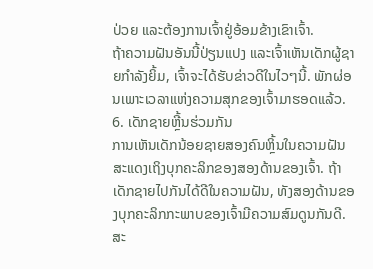ປ່ວຍ ແລະຕ້ອງການເຈົ້າຢູ່ອ້ອມຂ້າງເຂົາເຈົ້າ.
ຖ້າຄວາມຝັນອັນນີ້ປ່ຽນແປງ ແລະເຈົ້າເຫັນເດັກຜູ້ຊາຍກຳລັງຍິ້ມ, ເຈົ້າຈະໄດ້ຮັບຂ່າວດີໃນໄວໆນີ້. ພັກຜ່ອນເພາະເວລາແຫ່ງຄວາມສຸກຂອງເຈົ້າມາຮອດແລ້ວ.
6. ເດັກຊາຍຫຼີ້ນຮ່ວມກັນ
ການເຫັນເດັກນ້ອຍຊາຍສອງຄົນຫຼິ້ນໃນຄວາມຝັນສະແດງເຖິງບຸກຄະລິກຂອງສອງດ້ານຂອງເຈົ້າ. ຖ້າເດັກຊາຍໄປກັນໄດ້ດີໃນຄວາມຝັນ, ທັງສອງດ້ານຂອງບຸກຄະລິກກະພາບຂອງເຈົ້າມີຄວາມສົມດູນກັນດີ.
ສະ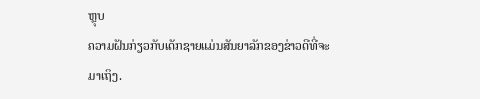ຫຼຸບ
ຄວາມຝັນກ່ຽວກັບເດັກຊາຍແມ່ນສັນຍາລັກຂອງຂ່າວດີທີ່ຈະມາເຖິງ.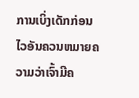ການເບິ່ງເດັກກ່ອນໄວອັນຄວນຫມາຍຄວາມວ່າເຈົ້າມີຄ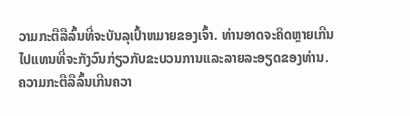ວາມກະຕືລືລົ້ນທີ່ຈະບັນລຸເປົ້າຫມາຍຂອງເຈົ້າ. ທ່ານອາດຈະຄິດຫຼາຍເກີນໄປແທນທີ່ຈະກັງວົນກ່ຽວກັບຂະບວນການແລະລາຍລະອຽດຂອງທ່ານ. ຄວາມກະຕືລືລົ້ນເກີນຄວາ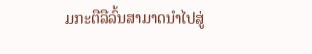ມກະຕືລືລົ້ນສາມາດນໍາໄປສູ່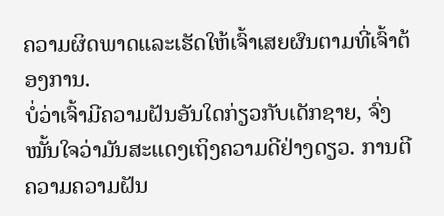ຄວາມຜິດພາດແລະເຮັດໃຫ້ເຈົ້າເສຍຜົນຕາມທີ່ເຈົ້າຕ້ອງການ.
ບໍ່ວ່າເຈົ້າມີຄວາມຝັນອັນໃດກ່ຽວກັບເດັກຊາຍ, ຈົ່ງໝັ້ນໃຈວ່າມັນສະແດງເຖິງຄວາມດີຢ່າງດຽວ. ການຕີຄວາມຄວາມຝັນ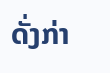ດັ່ງກ່າ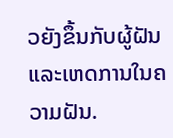ວຍັງຂຶ້ນກັບຜູ້ຝັນ ແລະເຫດການໃນຄວາມຝັນ.